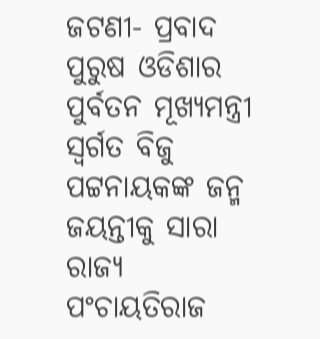ଜଟଣୀ- ପ୍ରବାଦ ପୁରୁଷ ଓଡିଶାର ପୁର୍ବତନ ମୂଖ୍ୟମନ୍ତ୍ରୀ ସ୍ୱର୍ଗତ ବିଜୁ ପଟ୍ଟନାୟକଙ୍କ ଜନ୍ମ ଜୟନ୍ତୀକୁ ସାରା ରାଜ୍ୟ ପଂଚାୟତିରାଜ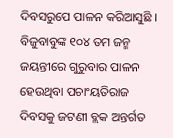ଦିବସରୁପେ ପାଳନ କରିଆସୁଛି । ବିଜୁବାବୁଙ୍କ ୧୦୪ ତମ ଜନ୍ମ ଜୟନ୍ତୀରେ ଗୁରୁବାର ପାଳନ ହେଉଥିବା ପଚାଂୟତିରାଜ ଦିବସକୁ ଜଟଣୀ ବ୍ଲକ ଅନ୍ତର୍ଗତ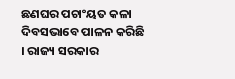ଛଣଘର ପଚାଂୟତ କଳା ଦିବସଭାବେ ପାଳନ କରିଛି । ରାଜ୍ୟ ସରକାର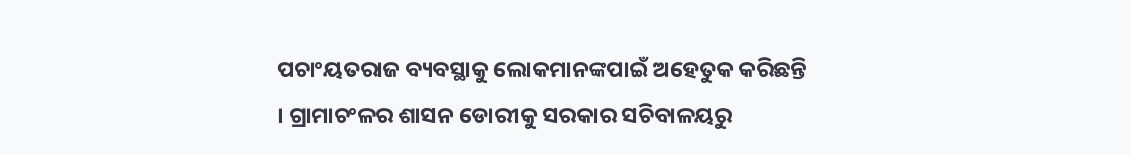ପଚାଂୟତରାଜ ବ୍ୟବସ୍ଥାକୁ ଲୋକମାନଙ୍କପାଇଁ ଅହେତୁକ କରିଛନ୍ତି । ଗ୍ରାମାଚଂଳର ଶାସନ ଡୋରୀକୁ ସରକାର ସଚିବାଳୟରୁ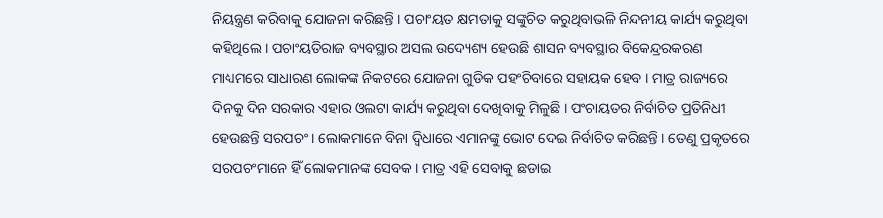ନିୟନ୍ତ୍ରଣ କରିବାକୁ ଯୋଜନା କରିଛନ୍ତି । ପଚାଂୟତ କ୍ଷମତାକୁ ସଙ୍କୁଚିତ କରୁଥିବାଭଳି ନିନ୍ଦନୀୟ କାର୍ଯ୍ୟ କରୁଥିବା କହିଥିଲେ । ପଚାଂୟତିରାଜ ବ୍ୟବସ୍ଥାର ଅସଲ ଉଦ୍ୟେଶ୍ୟ ହେଉଛି ଶାସନ ବ୍ୟବସ୍ଥାର ବିକେନ୍ଦ୍ରରକରଣ ମାଧ୍ୟମରେ ସାଧାରଣ ଲୋକଙ୍କ ନିକଟରେ ଯୋଜନା ଗୁଡିକ ପହଂଚିବାରେ ସହାୟକ ହେବ । ମାତ୍ର ରାଜ୍ୟରେ ଦିନକୁ ଦିନ ସରକାର ଏହାର ଓଲଟା କାର୍ଯ୍ୟ କରୁଥିବା ଦେଖିବାକୁ ମିଳୁଛି । ପଂଚାୟତର ନିର୍ବାଚିତ ପ୍ରତିନିଧୀ ହେଉଛନ୍ତି ସରପଚଂ । ଲୋକମାନେ ବିନା ଦ୍ୱିଧାରେ ଏମାନଙ୍କୁ ଭୋଟ ଦେଇ ନିର୍ବାଚିତ କରିଛନ୍ତି । ତେଣୁ ପ୍ରକୃତରେ ସରପଚଂମାନେ ହିଁ ଲୋକମାନଙ୍କ ସେବକ । ମାତ୍ର ଏହି ସେବାକୁ ଛଡାଇ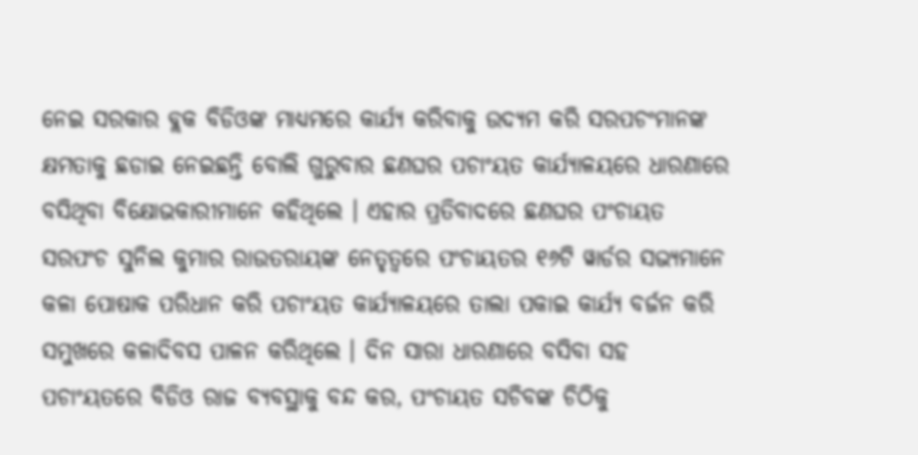ନେଇ ସରକାର ବ୍ଲକ ବିଡିଓଙ୍କ ମାଧ୍ୟମରେ କାର୍ଯ୍ୟ କରିବାକୁ ଉଦ୍ୟମ କରି ସରପଚଂମାନଙ୍କ କ୍ଷମତାକୁ ଛଡାଇ ନେଇଛନ୍ତି ବୋଲି ଗୁରୁବାର ଛଣଘର ପଚାଂୟତ କାର୍ଯ୍ୟାଳୟରେ ଧାରଣାରେ ବସିଥିବା ବିକ୍ଷୋଭକାରୀମାନେ କହିଥିଲେ । ଏହାର ପ୍ରତିବାଦରେ ଛଣଘର ପଂଚାୟତ ସରପଂଚ ସୁନିଲ କୁମାର ରାଉତରାୟଙ୍କ ନେତୃତ୍ୱରେ ପଂଚାୟତର ୧୬ଟି ୱାର୍ଡର ସଭ୍ୟମାନେ କଳା ପୋଷାକ ପରିଧାନ କରି ପଚାଂୟତ କାର୍ଯ୍ୟାଳୟରେ ତାଲା ପକାଇ କାର୍ଯ୍ୟ ବର୍ଜନ କରି ସମୁଖରେ କଳାଦିବସ ପାଳନ କରିଥିଲେ । ଦିନ ସାରା ଧାରଣାରେ ବସିବା ସହ ପଚାଂୟତରେ ବିଡିଓ ରାଜ ବ୍ୟବସ୍ଥାକୁ ବନ୍ଦ କର, ପଂଚାୟତ ସଚିବଙ୍କ ଚିଠିକୁ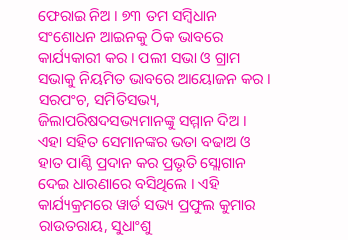ଫେରାଇ ନିଅ । ୭୩ ତମ ସମ୍ବିଧାନ ସଂଶୋଧନ ଆଇନକୁ ଠିକ ଭାବରେ କାର୍ଯ୍ୟକାରୀ କର । ପଲୀ ସଭା ଓ ଗ୍ରାମ ସଭାକୁ ନିୟମିତ ଭାବରେ ଆୟୋଜନ କର । ସରପଂଚ, ସମିତିସଭ୍ୟ, ଜିଲାପରିଷଦସଭ୍ୟମାନଙ୍କୁ ସମ୍ମାନ ଦିଅ । ଏହା ସହିତ ସେମାନଙ୍କର ଭତା ବଢାଅ ଓ ହାତ ପାଣ୍ଠି ପ୍ରଦାନ କର ପ୍ରଭୃତି ସ୍ଲୋଗାନ ଦେଇ ଧାରଣାରେ ବସିଥିଲେ । ଏହି କାର୍ଯ୍ୟକ୍ରମରେ ୱାର୍ଡ ସଭ୍ୟ ପ୍ରଫୁଲ କୁମାର ରାଉତରାୟ, ସୁଧାଂଶୁ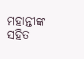ମହାନ୍ତୀଙ୍କ ସହିତ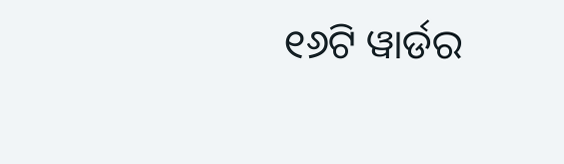୧୬ଟି ୱାର୍ଡର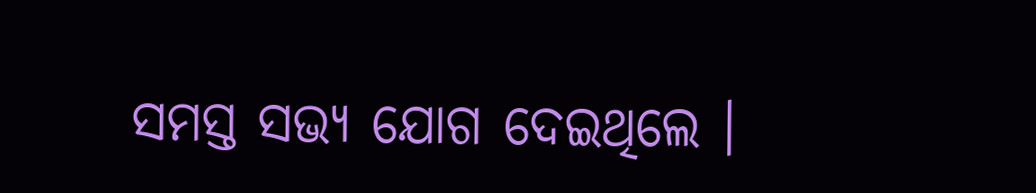ସମସ୍ତ ସଭ୍ୟ ଯୋଗ ଦେଇଥିଲେ ।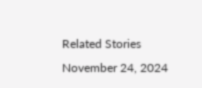Related Stories
November 24, 2024